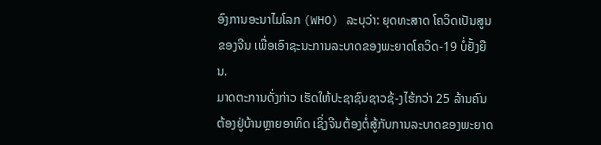ອົງການອະນາໄມໂລກ (WHO) ລະບຸວ່າ: ຍຸດທະສາດ ໂຄວິດເປັນສູນ ຂອງຈີນ ເພື່ອເອົາຊະນະການລະບາດຂອງພະຍາດໂຄວິດ-19 ບໍ່ຢັ້ງຍືນ.
ມາດຕະການດັ່ງກ່າວ ເຮັດໃຫ້ປະຊາຊົນຊາວຊ້-ງໄຮ້ກວ່າ 25 ລ້ານຄົນຕ້ອງຢູ່ບ້ານຫຼາຍອາທິດ ເຊິ່ງຈີນຕ້ອງຕໍ່ສູ້ກັບການລະບາດຂອງພະຍາດ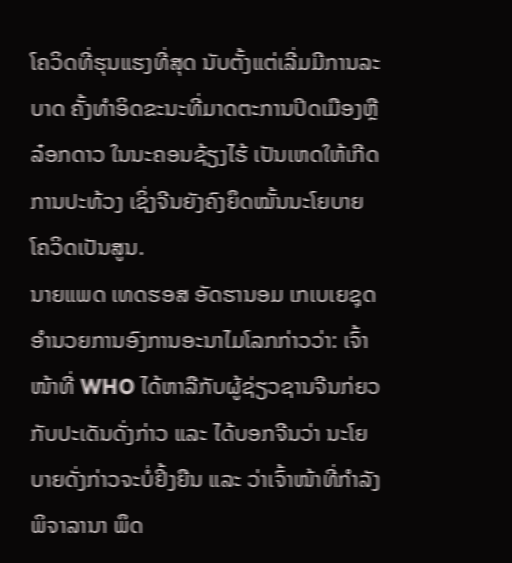ໂຄວິດທີ່ຮຸນແຮງທີ່ສຸດ ນັບຕັ້ງແຕ່ເລີ່ມມີການລະບາດ ຄັ້ງທຳອິດຂະນະທີ່ມາດຕະການປິດເມືອງຫຼື ລ໋ອກດາວ ໃນນະຄອນຊ້ຽງໄຮ້ ເປັນເຫດໃຫ້ເກີດການປະທ້ວງ ເຊິ່ງຈີນຍັງຄົງຍຶດໝັ້ນນະໂຍບາຍ ໂຄວິດເປັນສູນ.
ນາຍແພດ ເທດຮອສ ອັດຮານອມ ເກເບເຍຊຸດ ອຳນວຍການອົງການອະນາໄມໂລກກ່າວວ່າ: ເຈົ້າໜ້າທີ່ WHO ໄດ້ຫາລືກັບຜູ້ຊ່ຽວຊານຈີນກ່ຍວກັບປະເດັນດັ່ງກ່າວ ແລະ ໄດ້ບອກຈີນວ່າ ນະໂຍບາຍດັ່ງກ່າວຈະບໍ່ຢິ້ງຍືນ ແລະ ວ່າເຈົ້າໜ້າທີ່ກຳລັງ ພິຈາລານາ ພຶດ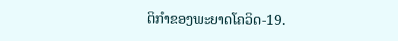ຕິກຳຂອງພະຍາດໂຄວິດ-19.